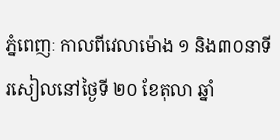ភ្នំពេញៈ កាលពីវេលាម៉ោង ១ និង៣០នាទីរសៀលនៅថ្ងៃទី ២០ ខែតុលា ឆ្នាំ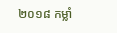២០១៨ កម្លាំ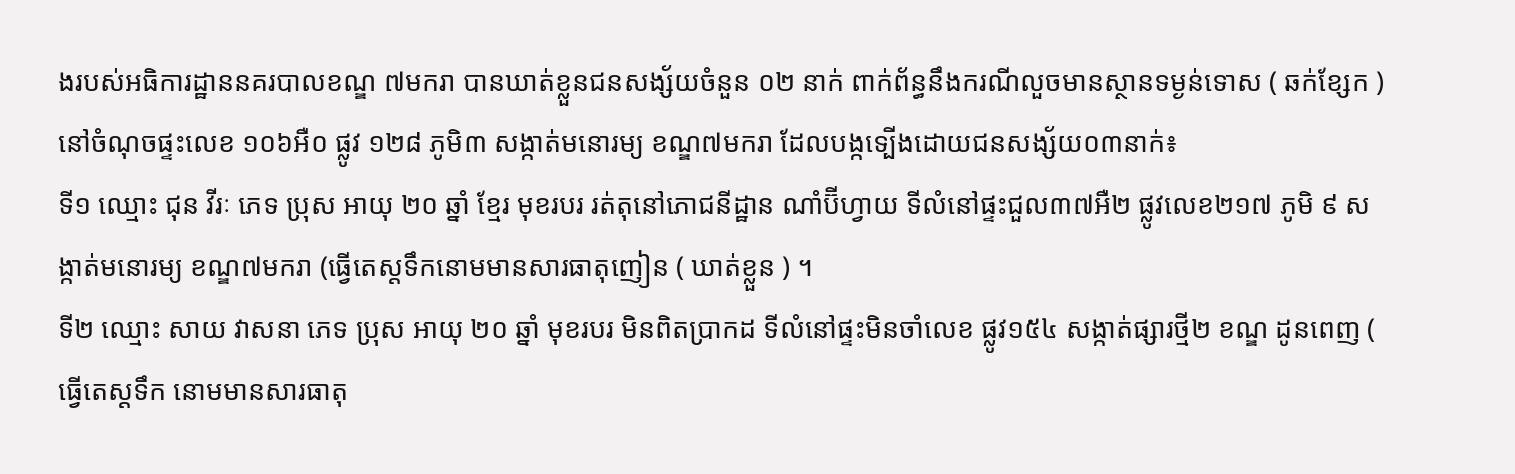ងរបស់អធិការដ្ឋាននគរបាលខណ្ឌ ៧មករា បានឃាត់ខ្លួនជនសង្ស័យចំនួន ០២ នាក់ ពាក់ព័ន្ធនឹងករណីលួចមានស្ថានទម្ងន់ទោស ( ឆក់ខ្សែក ) នៅចំណុចផ្ទះលេខ ១០៦អឺ០ ផ្លូវ ១២៨ ភូមិ៣ សង្កាត់មនោរម្យ ខណ្ឌ៧មករា ដែលបង្កទ្បើងដោយជនសង្ស័យ០៣នាក់៖
ទី១ ឈ្មោះ ជុន វីរៈ ភេទ ប្រុស អាយុ ២០ ឆ្នាំ ខ្មែរ មុខរបរ រត់តុនៅភោជនីដ្ឋាន ណាំប៊ីហ្វាយ ទីលំនៅផ្ទះជួល៣៧អឺ២ ផ្លូវលេខ២១៧ ភូមិ ៩ សង្កាត់មនោរម្យ ខណ្ឌ៧មករា (ធ្វើតេស្តទឹកនោមមានសារធាតុញៀន ( ឃាត់ខ្លួន ) ។
ទី២ ឈ្មោះ សាយ វាសនា ភេទ ប្រុស អាយុ ២០ ឆ្នាំ មុខរបរ មិនពិតប្រាកដ ទីលំនៅផ្ទះមិនចាំលេខ ផ្លូវ១៥៤ សង្កាត់ផ្សារថ្មី២ ខណ្ឌ ដូនពេញ ( ធ្វើតេស្តទឹក នោមមានសារធាតុ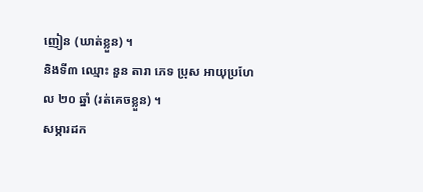ញៀន (ឃាត់ខ្លួន) ។
និងទី៣ ឈ្មោះ នួន តារា ភេទ ប្រុស អាយុប្រហែល ២០ ឆ្នាំ (រត់គេចខ្លួន) ។
សម្ភារដក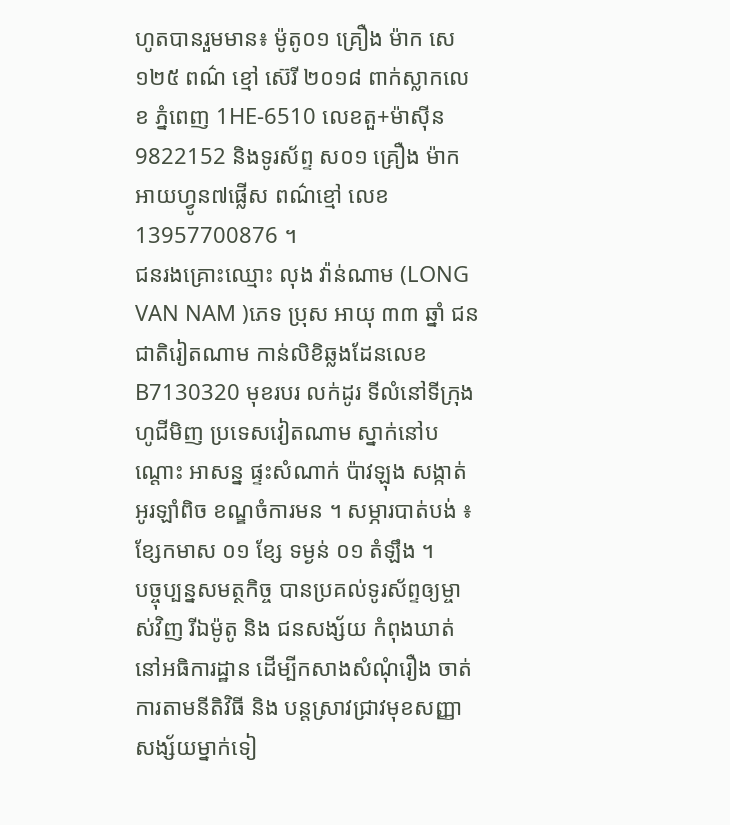ហូតបានរួមមាន៖ ម៉ូតូ០១ គ្រឿង ម៉ាក សេ១២៥ ពណ៌ ខ្មៅ ស៊េរី ២០១៨ ពាក់ស្លាកលេខ ភ្នំពេញ 1HE-6510 លេខតួ+ម៉ាស៊ីន 9822152 និងទូរស័ព្ទ ស០១ គ្រឿង ម៉ាក អាយហ្វូន៧ផ្លើស ពណ៌ខ្មៅ លេខ 13957700876 ។
ជនរងគ្រោះឈ្មោះ លុង វ៉ាន់ណាម (LONG VAN NAM )ភេទ ប្រុស អាយុ ៣៣ ឆ្នាំ ជនជាតិរៀតណាម កាន់លិខិឆ្លងដែនលេខ B7130320 មុខរបរ លក់ដូរ ទីលំនៅទីក្រុងហូជីមិញ ប្រទេសវៀតណាម ស្នាក់នៅបណ្តោះ អាសន្ន ផ្ទះសំណាក់ ប៉ាវឡុង សង្កាត់ អូរឡាំពិច ខណ្ឌចំការមន ។ សម្ភារបាត់បង់ ៖ ខ្សែកមាស ០១ ខ្សែ ទម្ងន់ ០១ តំឡឹង ។
បច្ចុប្បន្នសមត្ថកិច្ច បានប្រគល់ទូរស័ព្ទឲ្យម្ចាស់វិញ រីឯម៉ូតូ និង ជនសង្ស័យ កំពុងឃាត់នៅអធិការដ្ឋាន ដើម្បីកសាងសំណុំរឿង ចាត់ការតាមនីតិវិធី និង បន្តស្រាវជ្រាវមុខសញ្ញាសង្ស័យម្នាក់ទៀ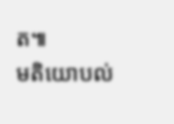ត៕
មតិយោបល់